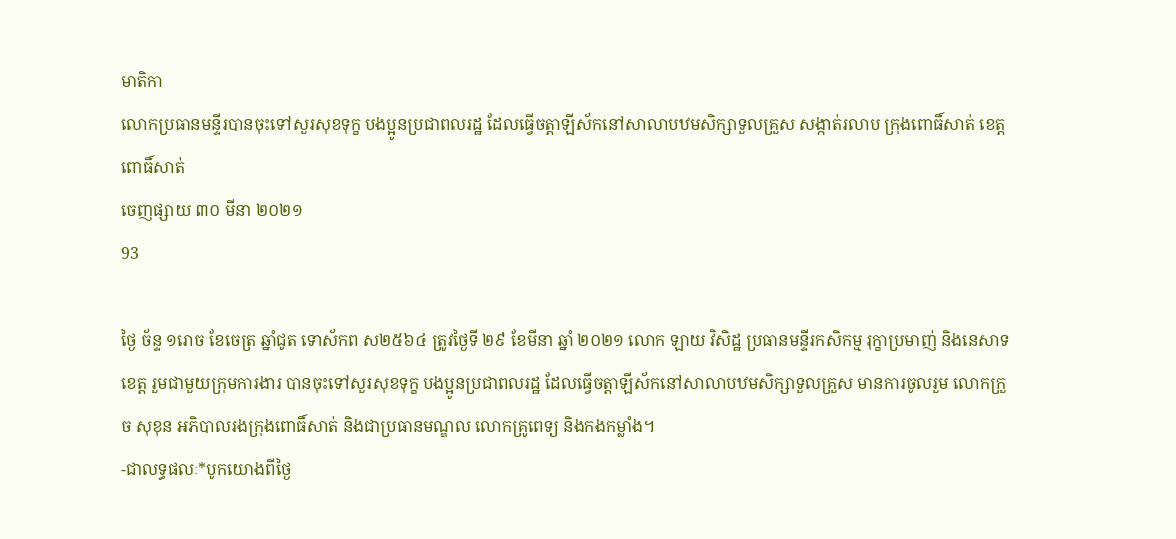មាតិកា
លោកប្រធានមន្ទីរបានចុះទៅសួរសុខទុក្ខ បងប្អូនប្រជាពលរដ្ឋ ដែលធ្វើចត្តាឡីស័កនៅសាលាបឋមសិក្សាទួលគ្រួស សង្កាត់រលាប ក្រុងពោធិ៍សាត់ ខេត្តពោធិ៍សាត់
ចេញផ្សាយ ៣០ មីនា ២០២១
93

ថ្ងៃ ច័ន្ទ ១រោច ខែចេត្រ ឆ្នាំជូត ទោស័កព ស២៥៦៤ ត្រូវថ្ងៃទី ២៩ ខែមីនា ឆ្នាំ ២០២១ លោក ឡាយ វិសិដ្ឋ ប្រធានមន្ទីរកសិកម្ម រុក្ខាប្រមាញ់ និងនេសាទខេត្ត រួមជាមួយក្រុមការងារ បានចុះទៅសួរសុខទុក្ខ បងប្អូនប្រជាពលរដ្ឋ ដែលធ្វើចត្តាឡីស័កនៅសាលាបឋមសិក្សាទួលគ្រួស មានការចូលរួម លោកក្រួច សុខុន អភិបាលរងក្រុងពោធិ៍សាត់ និងជាប្រធានមណ្ឌល លោកគ្រូពេទ្យ និងកងកម្លាំង។
-ជាលទ្ធផលៈ*បូកយោងពីថ្ងៃ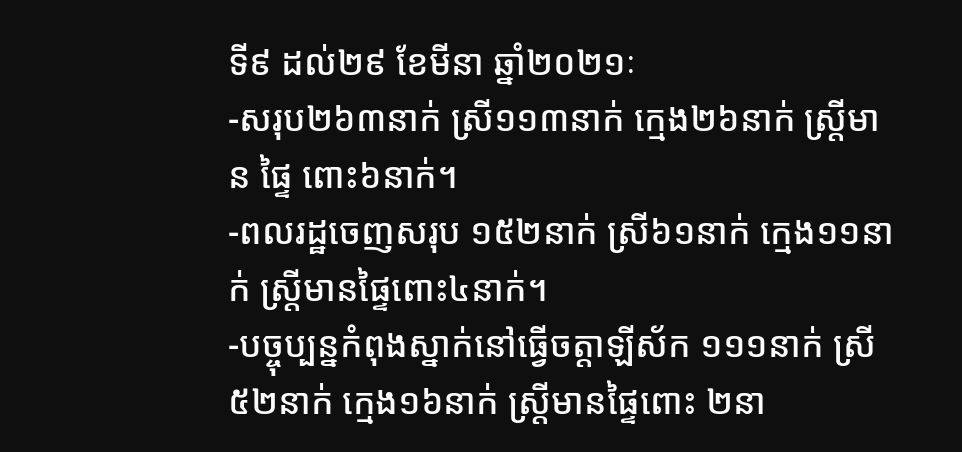ទី៩ ដល់២៩ ខែមីនា ឆ្នាំ២០២១ៈ
-សរុប២៦៣នាក់ ស្រី១១៣នាក់ ក្មេង២៦នាក់ ស្រ្តីមាន ផ្ទៃ ពោះ៦នាក់។
-ពលរដ្ឋចេញសរុប ១៥២នាក់ ស្រី៦១នាក់ ក្មេង១១នាក់ ស្ត្រីមានផ្ទៃពោះ៤នាក់។
-បច្ចុប្បន្នកំពុងស្នាក់នៅធ្វើចត្តាឡីស័ក ១១១នាក់ ស្រី៥២នាក់ ក្មេង១៦នាក់ ស្ត្រីមានផ្ទៃពោះ ២នា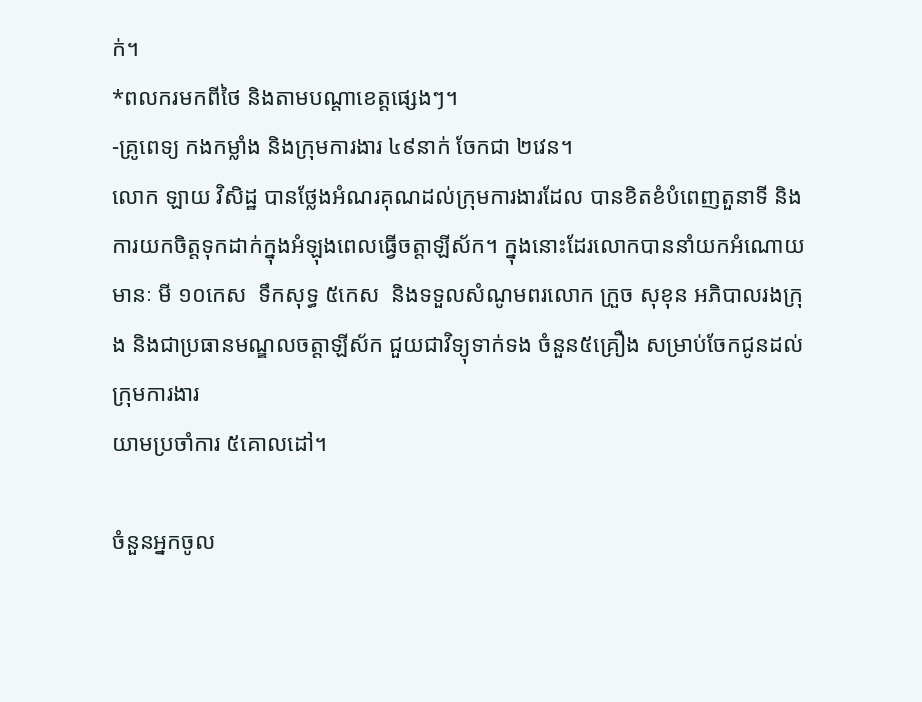ក់។
*ពលករមកពីថៃ និងតាមបណ្តាខេត្តផ្សេងៗ។
-គ្រូពេទ្យ កងកម្លាំង និងក្រុមការងារ ៤៩នាក់ ចែកជា ២វេន។
លោក ឡាយ វិសិដ្ឋ បានថ្លែងអំណរគុណដល់ក្រុមការងារដែល បានខិតខំបំពេញតួនាទី និងការយកចិត្តទុកដាក់ក្នុងអំឡុងពេលធ្វើចត្តាឡីស័ក។ ក្នុងនោះដែរលោកបាននាំយកអំណោយមានៈ មី ១០កេស  ទឹកសុទ្ធ ៥កេស  និងទទួលសំណូមពរលោក ក្រួច សុខុន អភិបាលរងក្រុង និងជាប្រធានមណ្ឌលចត្តាឡីស័ក ជួយជាវិទ្យុទាក់ទង ចំនួន៥គ្រឿង សម្រាប់ចែកជូនដល់ក្រុមការងារ
យាមប្រចាំការ ៥គោលដៅ។

ចំនួនអ្នកចូល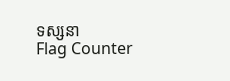ទស្សនា
Flag Counter